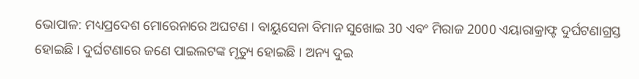ଭୋପାଳ: ମଧ୍ୟପ୍ରଦେଶ ମୋରେନାରେ ଅଘଟଣ । ବାୟୁସେନା ବିମାନ ସୁଖୋଇ 30 ଏବଂ ମିରାଜ 2000 ଏୟାରାକ୍ରାଫ୍ଟ ଦୁର୍ଘଟଣାଗ୍ରସ୍ତ ହୋଇଛି । ଦୁର୍ଘଟଣାରେ ଜଣେ ପାଇଲଟଙ୍କ ମୃତ୍ୟୁ ହୋଇଛି । ଅନ୍ୟ ଦୁଇ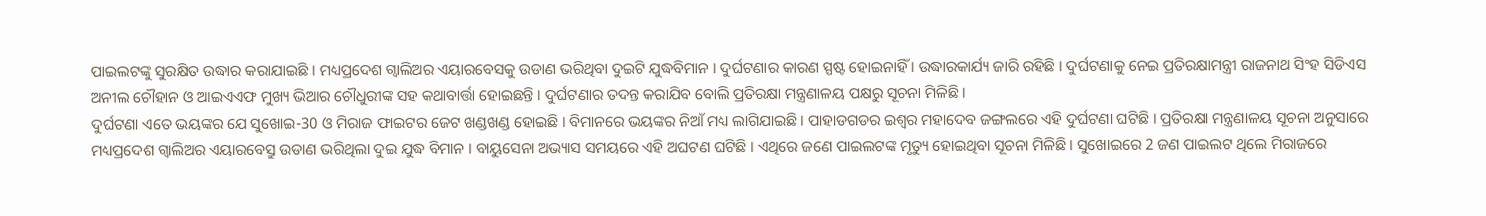ପାଇଲଟଙ୍କୁ ସୁରକ୍ଷିତ ଉଦ୍ଧାର କରାଯାଇଛି । ମଧ୍ୟପ୍ରଦେଶ ଗ୍ବାଲିଅର ଏୟାରବେସକୁ ଉଡାଣ ଭରିଥିବା ଦୁଇଟି ଯୁଦ୍ଧବିମାନ । ଦୁର୍ଘଟଣାର କାରଣ ସ୍ପଷ୍ଟ ହୋଇନାହିଁ । ଉଦ୍ଧାରକାର୍ଯ୍ୟ ଜାରି ରହିଛି । ଦୁର୍ଘଟଣାକୁ ନେଇ ପ୍ରତିରକ୍ଷାମନ୍ତ୍ରୀ ରାଜନାଥ ସିଂହ ସିଡିଏସ ଅନୀଲ ଚୌହାନ ଓ ଆଇଏଏଫ ମୁଖ୍ୟ ଭିଆର ଚୌଧୁରୀଙ୍କ ସହ କଥାବାର୍ତ୍ତା ହୋଇଛନ୍ତି । ଦୁର୍ଘଟଣାର ତଦନ୍ତ କରାଯିବ ବୋଲି ପ୍ରତିରକ୍ଷା ମନ୍ତ୍ରଣାଳୟ ପକ୍ଷରୁ ସୂଚନା ମିଳିଛି ।
ଦୁର୍ଘଟଣା ଏତେ ଭୟଙ୍କର ଯେ ସୁଖୋଇ-30 ଓ ମିରାଜ ଫାଇଟର ଜେଟ ଖଣ୍ଡଖଣ୍ଡ ହୋଇଛି । ବିମାନରେ ଭୟଙ୍କର ନିଆଁ ମଧ୍ୟ ଲାଗିଯାଇଛି । ପାହାଡଗଡର ଇଶ୍ବର ମହାଦେବ ଜଙ୍ଗଲରେ ଏହି ଦୁର୍ଘଟଣା ଘଟିଛି । ପ୍ରତିରକ୍ଷା ମନ୍ତ୍ରଣାଳୟ ସୂଚନା ଅନୁସାରେ ମଧ୍ୟପ୍ରଦେଶ ଗ୍ବାଲିଅର ଏୟାରବେସ୍ରୁ ଉଡାଣ ଭରିଥିଲା ଦୁଇ ଯୁଦ୍ଧ ବିମାନ । ବାୟୁସେନା ଅଭ୍ୟାସ ସମୟରେ ଏହି ଅଘଟଣ ଘଟିଛି । ଏଥିରେ ଜଣେ ପାଇଲଟଙ୍କ ମୃତ୍ୟୁ ହୋଇଥିବା ସୂଚନା ମିଳିଛି । ସୁଖୋଇରେ 2 ଜଣ ପାଇଲଟ ଥିଲେ ମିରାଜରେ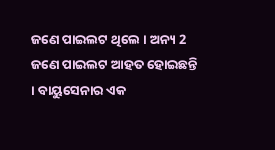ଜଣେ ପାଇଲଟ ଥିଲେ । ଅନ୍ୟ 2 ଜଣେ ପାଇଲଟ ଆହତ ହୋଇଛନ୍ତି । ବାୟୁସେନାର ଏକ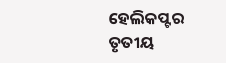ହେଲିକପ୍ଟର ତୃତୀୟ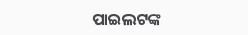ପାଇଲଟଙ୍କ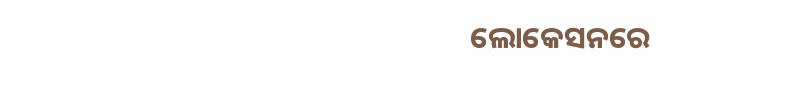ଲୋକେସନରେ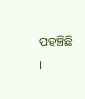ପହଞ୍ଚିଛି ।